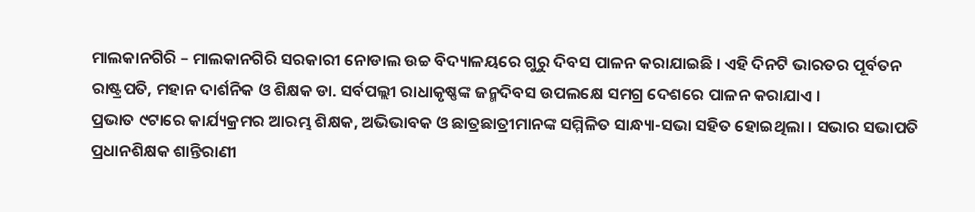ମାଲକାନଗିରି – ମାଲକାନଗିରି ସରକାରୀ ନୋଡାଲ ଉଚ୍ଚ ବିଦ୍ୟାଳୟରେ ଗୁରୁ ଦିବସ ପାଳନ କରାଯାଇଛି । ଏହି ଦିନଟି ଭାରତର ପୂର୍ବତନ ରାଷ୍ଟ୍ରପତି, ମହାନ ଦାର୍ଶନିକ ଓ ଶିକ୍ଷକ ଡା. ସର୍ବପଲ୍ଲୀ ରାଧାକୃଷ୍ଣଙ୍କ ଜନ୍ମଦିବସ ଉପଲକ୍ଷେ ସମଗ୍ର ଦେଶରେ ପାଳନ କରାଯାଏ ।
ପ୍ରଭାତ ୯ଟାରେ କାର୍ଯ୍ୟକ୍ରମର ଆରମ୍ଭ ଶିକ୍ଷକ, ଅଭିଭାବକ ଓ ଛାତ୍ରଛାତ୍ରୀମାନଙ୍କ ସମ୍ମିଳିତ ସାନ୍ଧ୍ୟା-ସଭା ସହିତ ହୋଇଥିଲା । ସଭାର ସଭାପତି ପ୍ରଧାନଶିକ୍ଷକ ଶାନ୍ତିରାଣୀ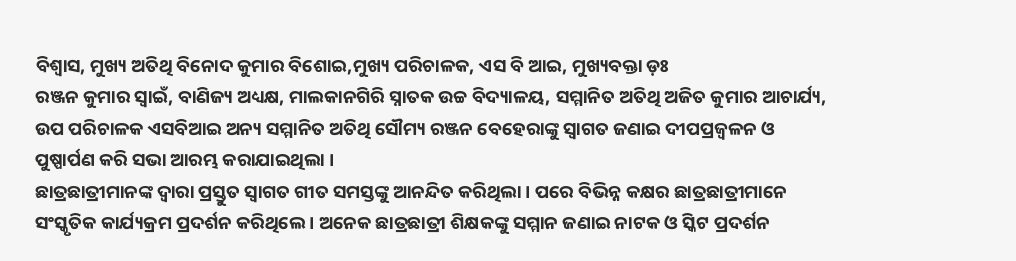ବିଶ୍ୱାସ, ମୁଖ୍ୟ ଅତିଥି ବିନୋଦ କୁମାର ବିଶୋଇ,ମୁଖ୍ୟ ପରିଚାଳକ, ଏସ ବି ଆଇ, ମୁଖ୍ୟବକ୍ତା ଡ଼ଃ
ରଞ୍ଜନ କୁମାର ସ୍ବାଇଁ, ବାଣିଜ୍ୟ ଅଧ୍ୟକ୍ଷ, ମାଲକାନଗିରି ସ୍ନାତକ ଉଚ୍ଚ ବିଦ୍ୟାଳୟ, ସମ୍ମାନିତ ଅତିଥି ଅଜିତ କୁମାର ଆଚାର୍ଯ୍ୟ, ଉପ ପରିଚାଳକ ଏସବିଆଇ ଅନ୍ୟ ସମ୍ମାନିତ ଅତିଥି ସୌମ୍ୟ ରଞ୍ଜନ ବେହେରାଙ୍କୁ ସ୍ବାଗତ ଜଣାଇ ଦୀପପ୍ରଜ୍ୱଳନ ଓ ପୁଷ୍ପାର୍ପଣ କରି ସଭା ଆରମ୍ଭ କରାଯାଇଥିଲା ।
ଛାତ୍ରଛାତ୍ରୀମାନଙ୍କ ଦ୍ୱାରା ପ୍ରସ୍ତୁତ ସ୍ୱାଗତ ଗୀତ ସମସ୍ତଙ୍କୁ ଆନନ୍ଦିତ କରିଥିଲା । ପରେ ବିଭିନ୍ନ କକ୍ଷର ଛାତ୍ରଛାତ୍ରୀମାନେ ସଂସ୍କୃତିକ କାର୍ଯ୍ୟକ୍ରମ ପ୍ରଦର୍ଶନ କରିଥିଲେ । ଅନେକ ଛାତ୍ରଛାତ୍ରୀ ଶିକ୍ଷକଙ୍କୁ ସମ୍ମାନ ଜଣାଇ ନାଟକ ଓ ସ୍କିଟ ପ୍ରଦର୍ଶନ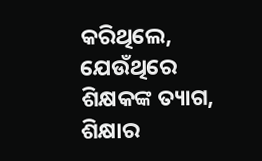କରିଥିଲେ, ଯେଉଁଥିରେ ଶିକ୍ଷକଙ୍କ ତ୍ୟାଗ, ଶିକ୍ଷାର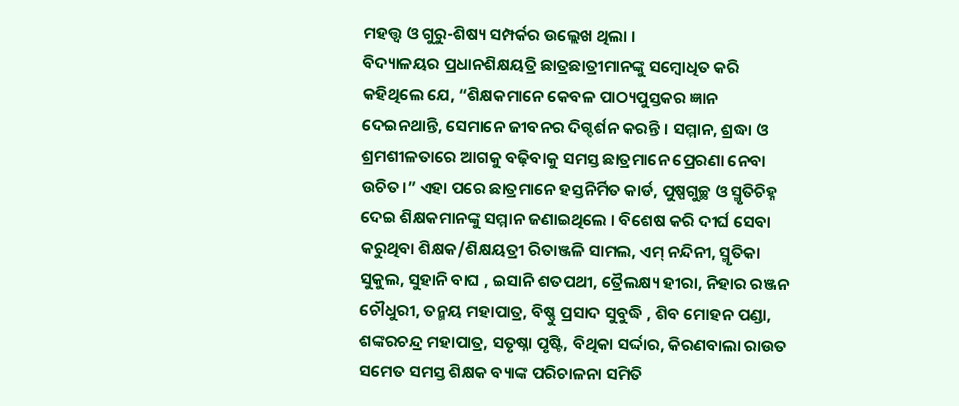ମହତ୍ତ୍ୱ ଓ ଗୁରୁ-ଶିଷ୍ୟ ସମ୍ପର୍କର ଉଲ୍ଲେଖ ଥିଲା ।
ବିଦ୍ୟାଳୟର ପ୍ରଧାନଶିକ୍ଷୟତ୍ରି ଛାତ୍ରଛାତ୍ରୀମାନଙ୍କୁ ସମ୍ବୋଧିତ କରି କହିଥିଲେ ଯେ, “ଶିକ୍ଷକମାନେ କେବଳ ପାଠ୍ୟପୁସ୍ତକର ଜ୍ଞାନ ଦେଇନଥାନ୍ତି, ସେମାନେ ଜୀବନର ଦିଗ୍ଦର୍ଶନ କରନ୍ତି । ସମ୍ମାନ, ଶ୍ରଦ୍ଧା ଓ ଶ୍ରମଶୀଳତାରେ ଆଗକୁ ବଢ଼ିବାକୁ ସମସ୍ତ ଛାତ୍ରମାନେ ପ୍ରେରଣା ନେବା ଉଚିତ।” ଏହା ପରେ ଛାତ୍ରମାନେ ହସ୍ତନିର୍ମିତ କାର୍ଡ, ପୁଷ୍ପଗୁଚ୍ଛ ଓ ସ୍ମୃତିଚିହ୍ନ ଦେଇ ଶିକ୍ଷକମାନଙ୍କୁ ସମ୍ମାନ ଜଣାଇଥିଲେ । ବିଶେଷ କରି ଦୀର୍ଘ ସେବା କରୁଥିବା ଶିକ୍ଷକ/ଶିକ୍ଷୟତ୍ରୀ ରିତାଞ୍ଜଳି ସାମଲ, ଏମ୍ ନନ୍ଦିନୀ, ସ୍ମୃତିକା ସୁକୁଲ, ସୁହାନି ବାଘ , ଇସାନି ଶତପଥୀ, ତ୍ରୈଲକ୍ଷ୍ୟ ହୀରା, ନିହାର ରଞ୍ଜନ ଚୌଧୁରୀ, ତନ୍ମୟ ମହାପାତ୍ର, ବିଷ୍ଣୁ ପ୍ରସାଦ ସୁବୁଦ୍ଧି , ଶିବ ମୋହନ ପଣ୍ଡା, ଶଙ୍କରଚନ୍ଦ୍ର ମହାପାତ୍ର, ସତୃଷ୍ନା ପୃଷ୍ଟି, ବିଥିକା ସର୍ଦ୍ଦାର, କିରଣବାଲା ରାଉତ ସମେତ ସମସ୍ତ ଶିକ୍ଷକ ବ୍ୟାଙ୍କ ପରିଚାଳନା ସମିତି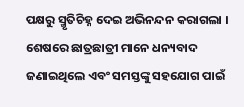ପକ୍ଷରୁ ସ୍ମୃତିଚିହ୍ନ ଦେଇ ଅଭିନନ୍ଦନ କରାଗଲା ।
ଶେଷରେ ଛାତ୍ରଛାତ୍ରୀ ମାନେ ଧନ୍ୟବାଦ ଜଣାଇଥିଲେ ଏବଂ ସମସ୍ତଙ୍କୁ ସହଯୋଗ ପାଇଁ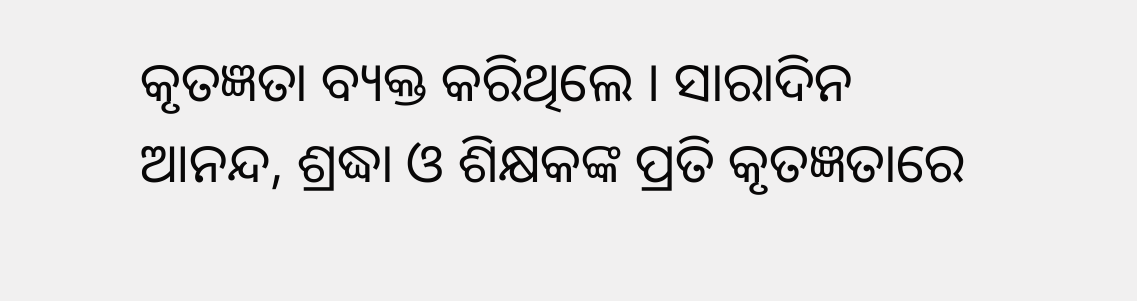କୃତଜ୍ଞତା ବ୍ୟକ୍ତ କରିଥିଲେ । ସାରାଦିନ ଆନନ୍ଦ, ଶ୍ରଦ୍ଧା ଓ ଶିକ୍ଷକଙ୍କ ପ୍ରତି କୃତଜ୍ଞତାରେ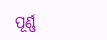ପୂର୍ଣ୍ଣ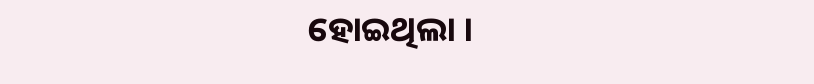ହୋଇଥିଲା ।